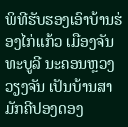ພິທີຮັບຮອງເອົາບ້ານຮ່ອງໄກ່ແກ້ວ ເມືອງຈັນທະບູລີ ນະຄອນຫຼວງວຽງຈັນ ເປັນບ້ານສາມັກຄີປອງດອງ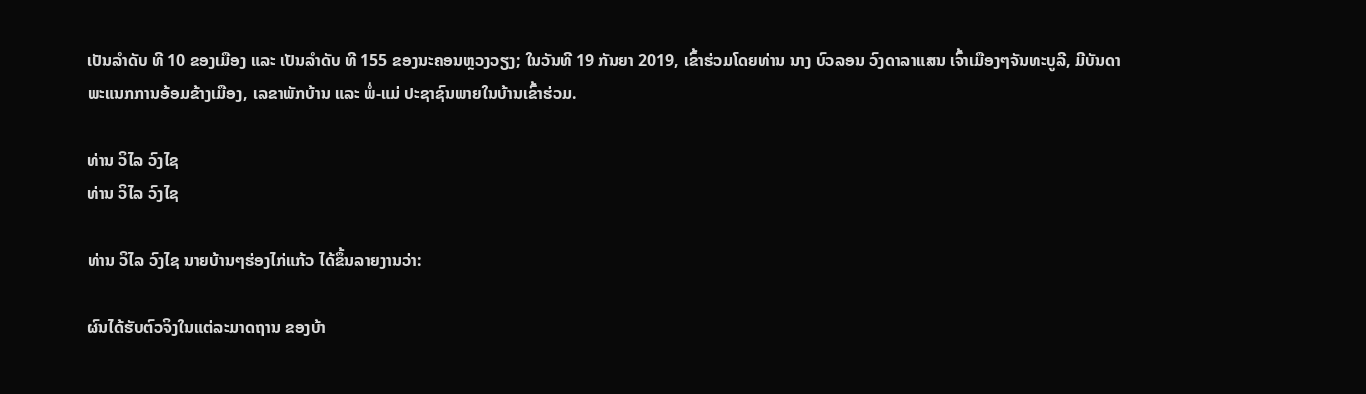ເປັນລຳດັບ ທີ 10 ຂອງເມືອງ ແລະ ເປັນລຳດັບ ທີ 155 ຂອງນະຄອນຫຼວງວຽງ; ໃນວັນທີ 19 ກັນຍາ 2019, ເຂົ້າຮ່ວມໂດຍທ່ານ ນາງ ບົວລອນ ວົງດາລາແສນ ເຈົ້າເມືອງໆຈັນທະບູລີ, ມີບັນດາພະແນກການອ້ອມຂ້າງເມືອງ, ເລຂາພັກບ້ານ ແລະ ພໍ່-ແມ່ ປະຊາຊົນພາຍໃນບ້ານເຂົ້າຮ່ວມ.

ທ່ານ ວິໄລ ວົງໄຊ
ທ່ານ ວິໄລ ວົງໄຊ

ທ່ານ ວິໄລ ວົງໄຊ ນາຍບ້ານໆຮ່ອງໄກ່ແກ້ວ ໄດ້ຂຶ້ນລາຍງານວ່າ:

ຜົນໄດ້ຮັບຕົວຈິງໃນແຕ່ລະມາດຖານ ຂອງບ້າ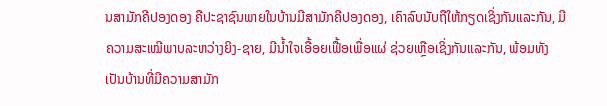ນສາມັກຄີປອງດອງ ຄືປະຊາຊົນພາຍໃນບ້ານມີສາມັກຄີປອງດອງ, ເຄົາລົບນັບຖືໃຫ້ກຽດເຊິ່ງກັນແລະກັນ, ມີຄວາມສະເໝີພາບລະຫວ່າງຍິງ-ຊາຍ, ມີນໍ້າໃຈເອື້ອຍເຟື້ອເພື່ອແຜ່ ຊ່ວຍເຫຼືອເຊິ່ງກັນແລະກັນ, ພ້ອມທັງເປັນບ້ານທີ່ມີຄວາມສາມັກ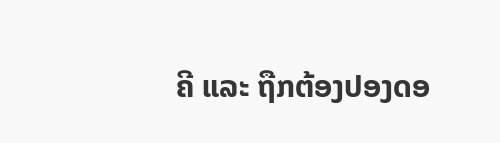ຄີ ແລະ ຖືກຕ້ອງປອງດອ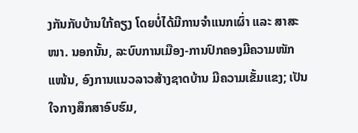ງກັນກັບບ້ານໃກ້ຄຽງ ໂດຍບໍ່ໄດ້ມີການຈຳແນກເຜົ່າ ແລະ ສາສະໜາ. ນອກນັ້ນ, ລະບົບການເມືອງ-ການປົກຄອງມີຄວາມໜັກແໜ້ນ, ອົງການແນວລາວສ້າງຊາດບ້ານ ມີຄວາມເຂັ້ມແຂງ; ເປັນໃຈກາງສຶກສາອົບຮົມ,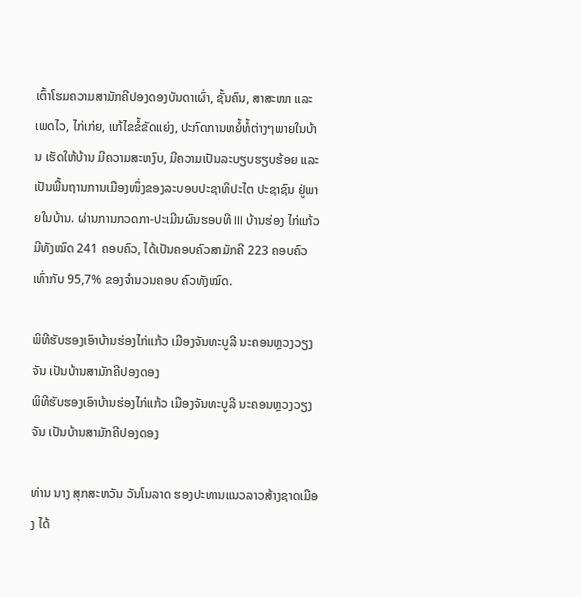ເຕົ້າໂຮມຄວາມສາມັກຄີປອງດອງບັນດາເຜົ່າ, ຊັ້ນຄົນ, ສາສະໜາ ແລະ ເພດໄວ, ໄກ່ເກ່ຍ, ແກ້ໄຂຂໍ້ຂັດແຍ່ງ, ປະກົດການຫຍໍ້ທໍ້ຕ່າງໆພາຍໃນບ້ານ ເຮັດໃຫ້ບ້ານ ມີຄວາມສະຫງົບ, ມີຄວາມເປັນລະບຽບຮຽບຮ້ອຍ ແລະ ເປັນພື້ນຖານການເມືອງໜຶ່ງຂອງລະບອບປະຊາທິປະໄຕ ປະຊາຊົນ ຢູ່ພາຍໃນບ້ານ. ຜ່ານການກວດກາ-ປະເມີນຜົນຮອບທີ III ບ້ານຮ່ອງ ໄກ່ແກ້ວ ມີທັງໝົດ 241 ຄອບຄົວ, ໄດ້ເປັນຄອບຄົວສາມັກຄີ 223 ຄອບຄົວ ເທົ່າກັບ 95,7% ຂອງຈຳນວນຄອບ ຄົວທັງໝົດ.

ພິທີຮັບຮອງເອົາບ້ານຮ່ອງໄກ່ແກ້ວ ເມືອງຈັນທະບູລີ ນະຄອນຫຼວງວຽງຈັນ ເປັນບ້ານສາມັກຄີປອງດອງ
ພິທີຮັບຮອງເອົາບ້ານຮ່ອງໄກ່ແກ້ວ ເມືອງຈັນທະບູລີ ນະຄອນຫຼວງວຽງຈັນ ເປັນບ້ານສາມັກຄີປອງດອງ

ທ່ານ ນາງ ສຸກສະຫວັນ ວັນໂນລາດ ຮອງປະທານແນວລາວສ້າງຊາດເມືອງ ໄດ້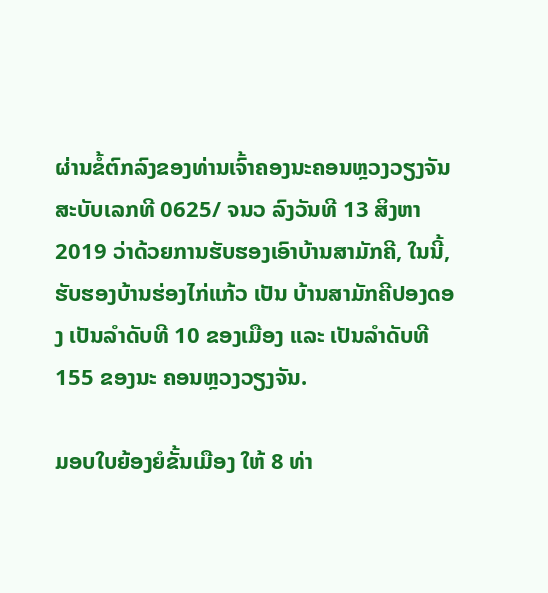ຜ່ານຂໍ້ຕົກລົງຂອງທ່ານເຈົ້າຄອງນະຄອນຫຼວງວຽງຈັນ ສະບັບເລກທີ 0625/ ຈນວ ລົງວັນທີ 13 ສິງຫາ 2019 ວ່າດ້ວຍການຮັບຮອງເອົາບ້ານສາມັກຄີ, ໃນນີ້, ຮັບຮອງບ້ານຮ່ອງໄກ່ແກ້ວ ເປັນ ບ້ານສາມັກຄີປອງດອງ ເປັນລຳດັບທີ 10 ຂອງເມືອງ ແລະ ເປັນລໍາດັບທີ 155 ຂອງນະ ຄອນຫຼວງວຽງຈັນ.

ມອບໃບຍ້ອງຍໍຂັ້ນເມືອງ ໃຫ້ 8 ທ່າ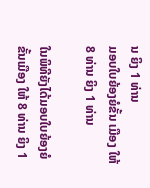ນ ຍິງ 1 ທ່ານ
ມອບໃບຍ້ອງຍໍຂັ້ນ ເມືອງ ໃຫ້ 8 ທ່ານ ຍິງ 1 ທ່ານ

ໃນພິທີຍັງໄດ້ມອບໃບຍ້ອງຍໍຂັ້ນເມືອງ ໃຫ້ 8 ທ່ານ ຍິງ 1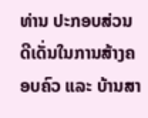ທ່ານ ປະກອບສ່ວນດີເດັ່ນໃນການສ້າງຄອບຄົວ ແລະ ບ້ານສາ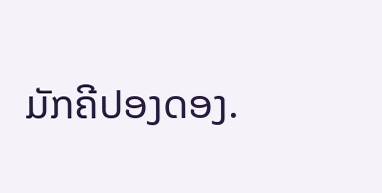ມັກຄີປອງດອງ.